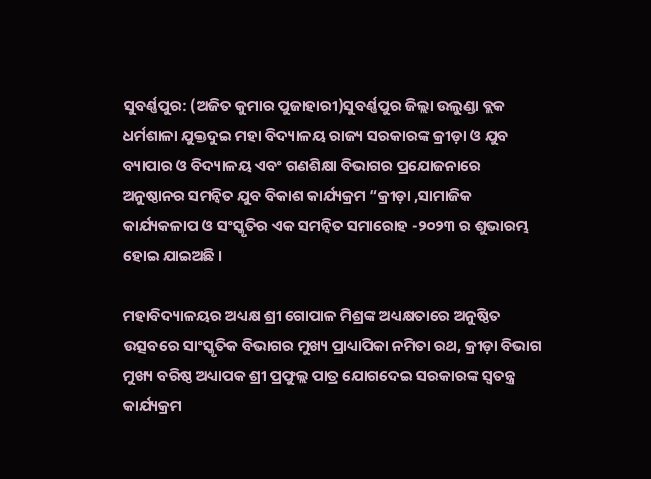ସୁବର୍ଣ୍ଣପୁର: (ଅଜିତ କୁମାର ପୁଜାହାରୀ)ସୁବର୍ଣ୍ଣପୁର ଜିଲ୍ଲା ଉଲୁଣ୍ଡା ବ୍ଲକ ଧର୍ମଶାଳା ଯୁକ୍ତଦୁଇ ମହା ବିଦ୍ୟାଳୟ ରାଜ୍ୟ ସରକାରଙ୍କ କ୍ରୀଡ଼ା ଓ ଯୁବ ବ୍ୟାପାର ଓ ବିଦ୍ୟାଳୟ ଏବଂ ଗଣଶିକ୍ଷା ବିଭାଗର ପ୍ରଯୋଜନାରେ ଅନୁଷ୍ଠାନର ସମନ୍ବିତ ଯୁବ ବିକାଶ କାର୍ଯ୍ୟକ୍ରମ “କ୍ରୀଡ଼ା ,ସାମାଜିକ କାର୍ଯ୍ୟକଳାପ ଓ ସଂସ୍କୃତିର ଏକ ସମନ୍ବିତ ସମାରୋହ -୨୦୨୩ ର ଶୁଭାରମ୍ଭ ହୋଇ ଯାଇଅଛି ।

ମହାବିଦ୍ୟାଳୟର ଅଧ୍ୟକ୍ଷ ଶ୍ରୀ ଗୋପାଳ ମିଶ୍ରଙ୍କ ଅଧ୍ୟକ୍ଷତାରେ ଅନୁଷ୍ଠିତ ଉତ୍ସବରେ ସାଂସ୍କୃତିକ ବିଭାଗର ମୁଖ୍ୟ ପ୍ରାଧ୍ୟାପିକା ନମିତା ରଥ, କ୍ରୀଡ଼ା ବିଭାଗ ମୁଖ୍ୟ ବରିଷ୍ଠ ଅଧ୍ୟାପକ ଶ୍ରୀ ପ୍ରଫୁଲ୍ଲ ପାତ୍ର ଯୋଗଦେଇ ସରକାରଙ୍କ ସ୍ବତନ୍ତ୍ର କାର୍ଯ୍ୟକ୍ରମ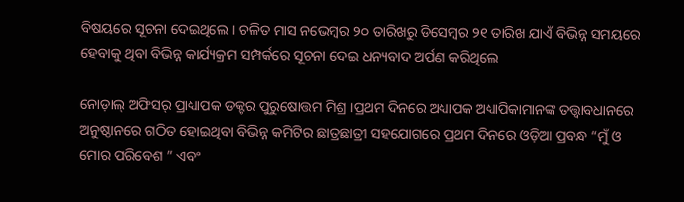ବିଷୟରେ ସୂଚନା ଦେଇଥିଲେ । ଚଳିତ ମାସ ନଭେମ୍ବର ୨୦ ତାରିଖରୁ ଡିସେମ୍ବର ୨୧ ତାରିଖ ଯାଏଁ ବିଭିନ୍ନ ସମୟରେ ହେବାକୁ ଥିବା ବିଭିନ୍ନ କାର୍ଯ୍ୟକ୍ରମ ସମ୍ପର୍କରେ ସୂଚନା ଦେଇ ଧନ୍ୟବାଦ ଅର୍ପଣ କରିଥିଲେ

ନୋଡ଼ାଲ୍ ଅଫିସର୍ ପ୍ରାଧ୍ୟାପକ ଡକ୍ଟର ପୁରୁଷୋତ୍ତମ ମିଶ୍ର ।ପ୍ରଥମ ଦିନରେ ଅଧ୍ୟାପକ ଅଧ୍ୟାପିକାମାନଙ୍କ ତତ୍ତ୍ବାବଧାନରେ ଅନୁଷ୍ଠାନରେ ଗଠିତ ହୋଇଥିବା ବିଭିନ୍ନ କମିଟିର ଛାତ୍ରଛାତ୍ରୀ ସହଯୋଗରେ ପ୍ରଥମ ଦିନରେ ଓଡ଼ିଆ ପ୍ରବନ୍ଧ “ମୁଁ ଓ ମୋର ପରିବେଶ ” ଏବଂ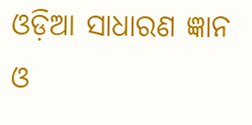ଓଡ଼ିଆ ସାଧାରଣ ଜ୍ଞାନ ଓ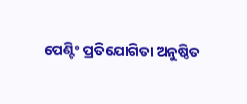ପେଣ୍ଟିଂ ପ୍ରତିଯୋଗିତା ଅନୁଷ୍ଠିତ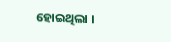ହୋଇଥିଲା ।